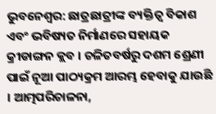ଭୁବନେଶ୍ବର: ଛାତ୍ରଛାତ୍ରୀଙ୍କ ବ୍ୟକ୍ତିତ୍ୱ ବିକାଶ ଏବଂ ଭବିଷ୍ୟତ ନିର୍ମାଣରେ ସହାୟକ କ୍ରୀଡାଙ୍ଗନ କ୍ଲବ । ଚଳିତବର୍ଷରୁ ଦଶମ ଶ୍ରେଣୀ ପାଇଁ ନୂଆ ପାଠ୍ୟକ୍ରମ ଆରମ୍ଭ ହେବାକୁ ଯାଉଛି । ଆତ୍ମପରିଚାଳନା,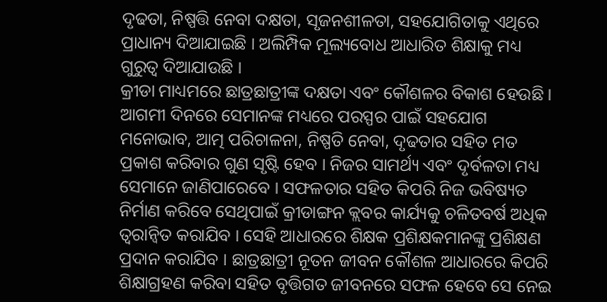ଦୃଢତା, ନିଷ୍ପତ୍ତି ନେବା ଦକ୍ଷତା, ସୃଜନଶୀଳତା, ସହଯୋଗିତାକୁ ଏଥିରେ ପ୍ରାଧାନ୍ୟ ଦିଆଯାଇଛି । ଅଲିମ୍ପିକ ମୂଲ୍ୟବୋଧ ଆଧାରିତ ଶିକ୍ଷାକୁ ମଧ୍ୟ ଗୁରୁତ୍ୱ ଦିଆଯାଉଛି ।
କ୍ରୀଡା ମାଧ୍ୟମରେ ଛାତ୍ରଛାତ୍ରୀଙ୍କ ଦକ୍ଷତା ଏବଂ କୌଶଳର ବିକାଶ ହେଉଛି । ଆଗମୀ ଦିନରେ ସେମାନଙ୍କ ମଧ୍ୟରେ ପରସ୍ପର ପାଇଁ ସହଯୋଗ ମନୋଭାବ, ଆତ୍ମ ପରିଚାଳନା, ନିଷ୍ପତି ନେବା, ଦୃଢତାର ସହିତ ମତ ପ୍ରକାଶ କରିବାର ଗୁଣ ସୃଷ୍ଟି ହେବ । ନିଜର ସାମର୍ଥ୍ୟ ଏବଂ ଦୃର୍ବଳତା ମଧ୍ୟ ସେମାନେ ଜାଣିପାରେବେ । ସଫଳତାର ସହିତ କିପରି ନିଜ ଭବିଷ୍ୟତ ନିର୍ମାଣ କରିବେ ସେଥିପାଇଁ କ୍ରୀଡାଙ୍ଗନ କ୍ଲବର କାର୍ଯ୍ୟକୁ ଚଳିତବର୍ଷ ଅଧିକ ତ୍ୱରାନ୍ୱିତ କରାଯିବ । ସେହି ଆଧାରରେ ଶିକ୍ଷକ ପ୍ରଶିକ୍ଷକମାନଙ୍କୁ ପ୍ରଶିକ୍ଷଣ ପ୍ରଦାନ କରାଯିବ । ଛାତ୍ରଛାତ୍ରୀ ନୂତନ ଜୀବନ କୌଶଳ ଆଧାରରେ କିପରି ଶିକ୍ଷାଗ୍ରହଣ କରିବା ସହିତ ବୃତ୍ତିଗତ ଜୀବନରେ ସଫଳ ହେବେ ସେ ନେଇ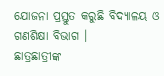ଯୋଜନା ପ୍ରସ୍ତୁତ କରୁଛି ବିଦ୍ୟାଳୟ ଓ ଗଣଶିକ୍ଷା ବିଭାଗ ।
ଛାତ୍ରଛାତ୍ରୀଙ୍କ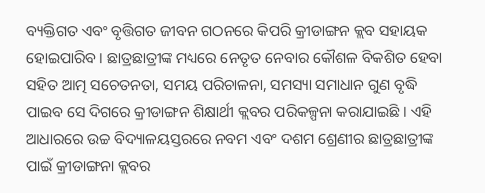ବ୍ୟକ୍ତିଗତ ଏବଂ ବୃତ୍ତିଗତ ଜୀବନ ଗଠନରେ କିପରି କ୍ରୀଡାଙ୍ଗନ କ୍ଲବ ସହାୟକ ହୋଇପାରିବ । ଛାତ୍ରଛାତ୍ରୀଙ୍କ ମଧ୍ୟରେ ନେତୃତ ନେବାର କୌଶଳ ବିକଶିତ ହେବା ସହିତ ଆତ୍ମ ସଚେତନତା, ସମୟ ପରିଚାଳନା, ସମସ୍ୟା ସମାଧାନ ଗୁଣ ବୃଦ୍ଧି ପାଇବ ସେ ଦିଗରେ କ୍ରୀଡାଙ୍ଗନ ଶିକ୍ଷାର୍ଥୀ କ୍ଲବର ପରିକଳ୍ପନା କରାଯାଇଛି । ଏହି ଆଧାରରେ ଉଚ୍ଚ ବିଦ୍ୟାଳୟସ୍ତରରେ ନବମ ଏବଂ ଦଶମ ଶ୍ରେଣୀର ଛାତ୍ରଛାତ୍ରୀଙ୍କ ପାଇଁ କ୍ରୀଡାଙ୍ଗନା କ୍ଲବର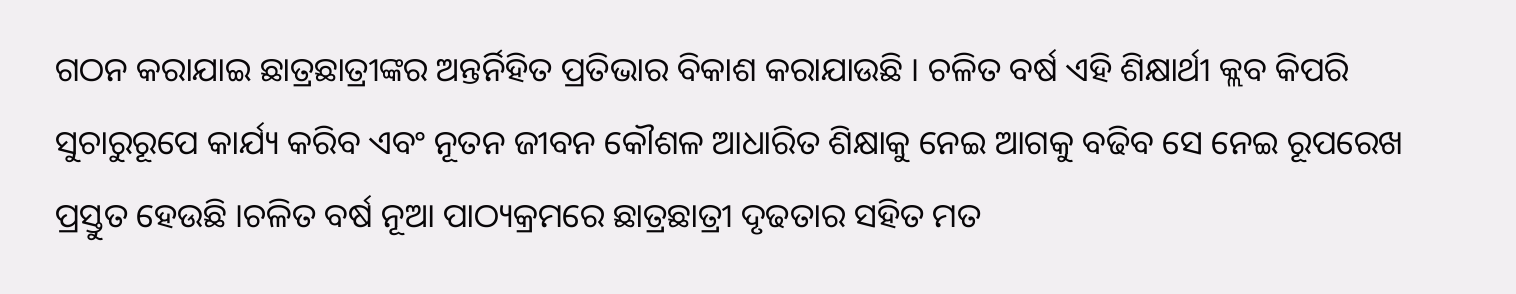ଗଠନ କରାଯାଇ ଛାତ୍ରଛାତ୍ରୀଙ୍କର ଅନ୍ତର୍ନିହିତ ପ୍ରତିଭାର ବିକାଶ କରାଯାଉଛି । ଚଳିତ ବର୍ଷ ଏହି ଶିକ୍ଷାର୍ଥୀ କ୍ଲବ କିପରି ସୁଚାରୁରୂପେ କାର୍ଯ୍ୟ କରିବ ଏବଂ ନୂତନ ଜୀବନ କୌଶଳ ଆଧାରିତ ଶିକ୍ଷାକୁ ନେଇ ଆଗକୁ ବଢିବ ସେ ନେଇ ରୂପରେଖ ପ୍ରସ୍ତୁତ ହେଉଛି ।ଚଳିତ ବର୍ଷ ନୂଆ ପାଠ୍ୟକ୍ରମରେ ଛାତ୍ରଛାତ୍ରୀ ଦୃଢତାର ସହିତ ମତ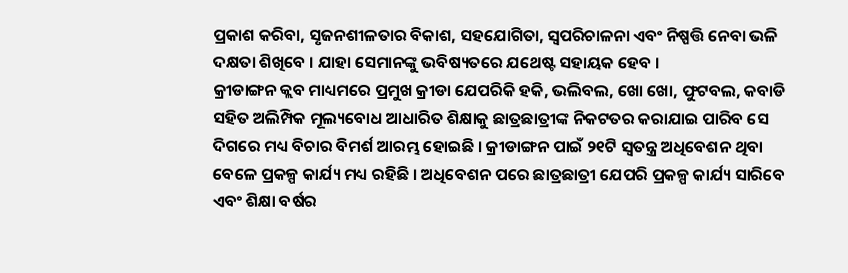ପ୍ରକାଶ କରିବା, ସୃଜନଶୀଳତାର ବିକାଶ, ସହଯୋଗିତା, ସ୍ୱପରିଚାଳନା ଏବଂ ନିଷ୍ପତ୍ତି ନେବା ଭଳି ଦକ୍ଷତା ଶିଖିବେ । ଯାହା ସେମାନଙ୍କୁ ଭବିଷ୍ୟତରେ ଯଥେଷ୍ଟ ସହାୟକ ହେବ ।
କ୍ରୀଡାଙ୍ଗନ କ୍ଲବ ମାଧ୍ୟମରେ ପ୍ରମୁଖ କ୍ରୀଡା ଯେପରିକି ହକି, ଭଲିବଲ, ଖୋ ଖୋ, ଫୁଟବଲ, କବାଡି ସହିତ ଅଲିମ୍ପିକ ମୂଲ୍ୟବୋଧ ଆଧାରିତ ଶିକ୍ଷାକୁ ଛାତ୍ରଛାତ୍ରୀଙ୍କ ନିକଟତର କରାଯାଇ ପାରିବ ସେ ଦିଗରେ ମଧ୍ୟ ବିଚାର ବିମର୍ଶ ଆରମ୍ଭ ହୋଇଛି । କ୍ରୀଡାଙ୍ଗନ ପାଇଁ ୨୧ଟି ସ୍ୱତନ୍ତ୍ର ଅଧିବେଶନ ଥିବା ବେଳେ ପ୍ରକଳ୍ପ କାର୍ଯ୍ୟ ମଧ୍ୟ ରହିଛି । ଅଧିବେଶନ ପରେ ଛାତ୍ରଛାତ୍ରୀ ଯେପରି ପ୍ରକଳ୍ପ କାର୍ଯ୍ୟ ସାରିବେ ଏବଂ ଶିକ୍ଷା ବର୍ଷର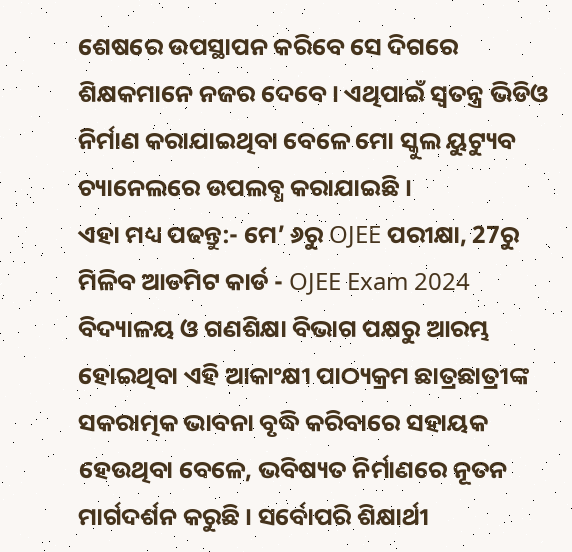ଶେଷରେ ଉପସ୍ଥାପନ କରିବେ ସେ ଦିଗରେ ଶିକ୍ଷକମାନେ ନଜର ଦେବେ । ଏଥିପାଇଁ ସ୍ୱତନ୍ତ୍ର ଭିଡିଓ ନିର୍ମାଣ କରାଯାଇଥିବା ବେଳେ ମୋ ସ୍କୁଲ ୟୁଟ୍ୟୁବ ଚ୍ୟାନେଲରେ ଉପଲବ୍ଧ କରାଯାଇଛି ।
ଏହା ମଧ୍ୟ ପଢନ୍ତୁ:- ମେ’ ୬ରୁ OJEE ପରୀକ୍ଷା, 27ରୁ ମିଳିବ ଆଡମିଟ କାର୍ଡ - OJEE Exam 2024
ବିଦ୍ୟାଳୟ ଓ ଗଣଶିକ୍ଷା ବିଭାଗ ପକ୍ଷରୁ ଆରମ୍ଭ ହୋଇଥିବା ଏହି ଆକାଂକ୍ଷୀ ପାଠ୍ୟକ୍ରମ ଛାତ୍ରଛାତ୍ରୀଙ୍କ ସକରାତ୍ମକ ଭାବନା ବୃଦ୍ଧି କରିବାରେ ସହାୟକ ହେଉଥିବା ବେଳେ, ଭବିଷ୍ୟତ ନିର୍ମାଣରେ ନୂତନ ମାର୍ଗଦର୍ଶନ କରୁଛି । ସର୍ବୋପରି ଶିକ୍ଷାର୍ଥୀ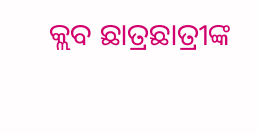କ୍ଲବ ଛାତ୍ରଛାତ୍ରୀଙ୍କ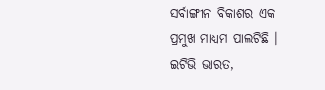ସର୍ବାଙ୍ଗୀନ ବିକାଶର ଏକ ପ୍ରମୁଖ ମାଧ୍ୟମ ପାଲଟିଛି ।
ଇଟିଭି ଭାରତ,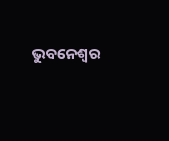ଭୁବନେଶ୍ବର